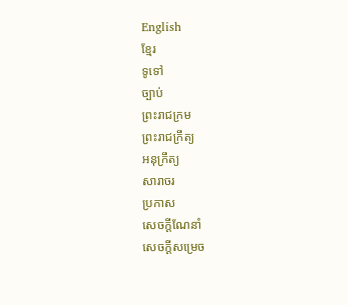English
ខ្មែរ
ទូទៅ
ច្បាប់
ព្រះរាជក្រម
ព្រះរាជក្រឹត្យ
អនុក្រឹត្យ
សារាចរ
ប្រកាស
សេចក្ដីណែនាំ
សេចក្ដីសម្រេច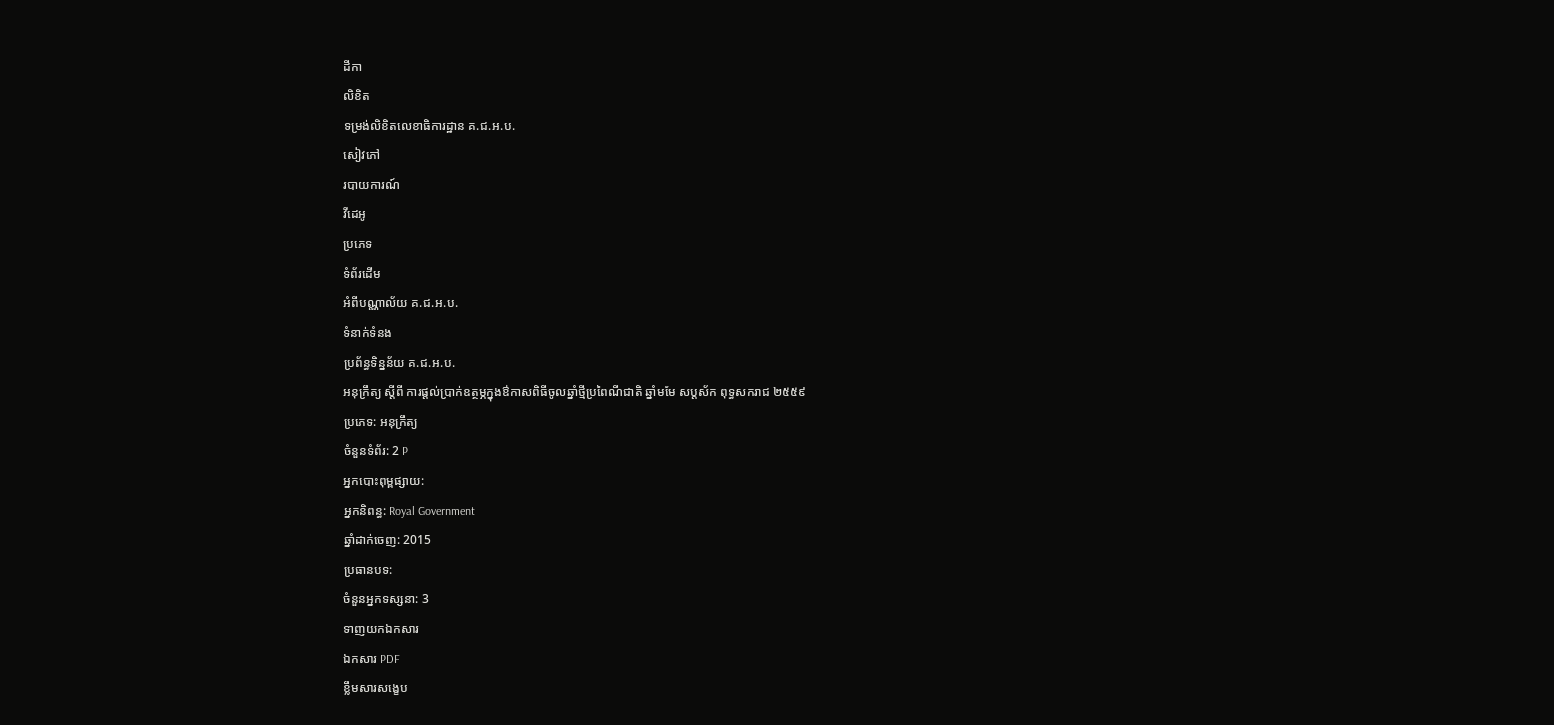ដីកា
លិខិត
ទម្រង់លិខិតលេខាធិការដ្ឋាន គ.ជ.អ.ប.
សៀវភៅ
របាយការណ៍
វីដេអូ
ប្រភេទ
ទំព័រដើម
អំពីបណ្ណាល័យ គ.ជ.អ.ប.
ទំនាក់ទំនង
ប្រព័ន្ធទិន្នន័យ គ.ជ.អ.ប.
អនុក្រឹត្យ ស្តីពី ការផ្តល់ប្រាក់ឧត្ថម្ភក្នុងឳកាសពិធីចូលឆ្នាំថ្មីប្រពៃណីជាតិ ឆ្នាំមមែ សប្តស័ក ពុទ្ធសករាជ ២៥៥៩
ប្រភេទ: អនុក្រឹត្យ
ចំនួនទំព័រ: 2 P
អ្នកបោះពុម្ពផ្សាយ:
អ្នកនិពន្ធ: Royal Government
ឆ្នាំដាក់ចេញ: 2015
ប្រធានបទ:
ចំនួនអ្នកទស្សនា: 3
ទាញយកឯកសារ
ឯកសារ PDF
ខ្លឹមសារសង្ខេប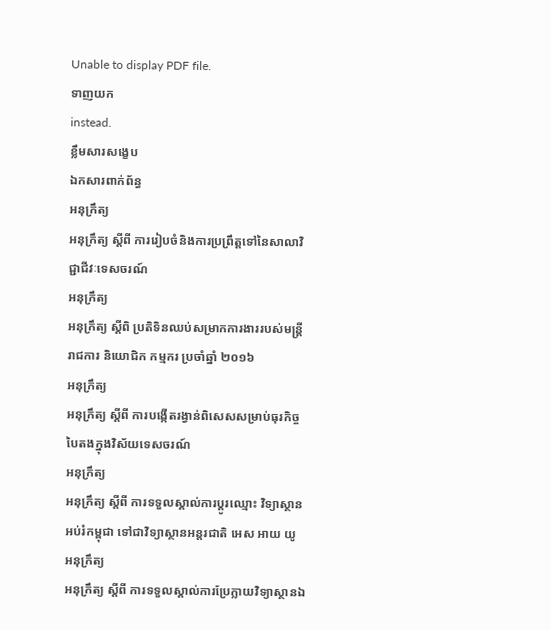Unable to display PDF file.
ទាញយក
instead.
ខ្លឹមសារសង្ខេប
ឯកសារពាក់ព័ន្ធ
អនុក្រឹត្យ
អនុក្រឹត្យ ស្តីពី ការរៀបចំនិងការប្រព្រឹត្តទៅនៃសាលាវិជ្ជាជីវៈទេសចរណ៍
អនុក្រឹត្យ
អនុក្រឹត្យ ស្តីពិ ប្រតិទិនឈប់សម្រាកការងាររបស់មន្រ្តីរាជការ និយោជិក កម្មករ ប្រចាំឆ្នាំ ២០១៦
អនុក្រឹត្យ
អនុក្រឹត្យ ស្តីពី ការបង្កើតរង្វាន់ពិសេសសម្រាប់ធុរកិច្ចបៃតងក្នុងវិស័យទេសចរណ៍
អនុក្រឹត្យ
អនុក្រឹត្យ ស្តីពី ការទទួលស្គាល់ការប្តូរឈ្មោះ វិទ្យាស្ថានអប់រំកម្ពុជា ទៅជាវិទ្យាស្ថានអន្តរជាតិ អេស អាយ យូ
អនុក្រឹត្យ
អនុក្រឹត្យ ស្តីពី ការទទួលស្គាល់ការប្រែក្លាយវិទ្យាស្ថានឯ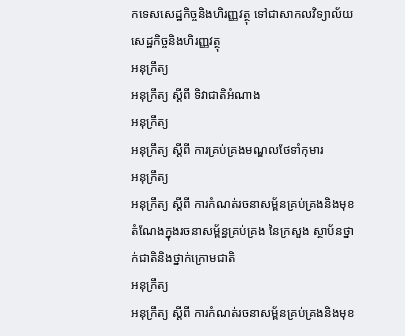កទេសសេដ្ឋកិច្ចនិងហិរញ្ញវត្ថុ ទៅជាសាកលវិទ្យាល័យសេដ្ឋកិច្ចនិងហិរញ្ញវត្ថុ
អនុក្រឹត្យ
អនុក្រឹត្យ ស្តីពី ទិវាជាតិអំណាង
អនុក្រឹត្យ
អនុក្រឹត្យ ស្តីពី ការគ្រប់គ្រងមណ្ឌលថែទាំកុមារ
អនុក្រឹត្យ
អនុក្រឹត្យ ស្តីពី ការកំណត់រចនាសម្ព័នគ្រប់គ្រងនិងមុខតំណែងក្នុងរចនាសម្ព័ន្ធគ្រប់គ្រង នៃក្រសួង ស្ថាប័នថ្នាក់ជាតិនិងថ្នាក់ក្រោមជាតិ
អនុក្រឹត្យ
អនុក្រឹត្យ ស្តីពី ការកំណត់រចនាសម្ព័នគ្រប់គ្រងនិងមុខ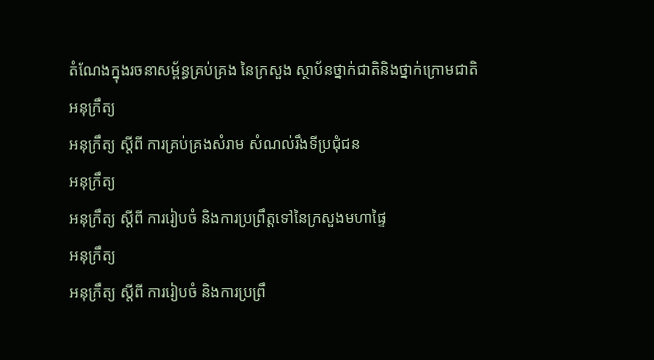តំណែងក្នុងរចនាសម្ព័ន្ធគ្រប់គ្រង នៃក្រសួង ស្ថាប័នថ្នាក់ជាតិនិងថ្នាក់ក្រោមជាតិ
អនុក្រឹត្យ
អនុក្រឹត្យ ស្តីពី ការគ្រប់គ្រងសំរាម សំណល់រឹងទីប្រជុំជន
អនុក្រឹត្យ
អនុក្រឹត្យ ស្តីពី ការរៀបចំ និងការប្រព្រឹត្តទៅនៃក្រសួងមហាផ្ទៃ
អនុក្រឹត្យ
អនុក្រឹត្យ ស្តីពី ការរៀបចំ និងការប្រព្រឹ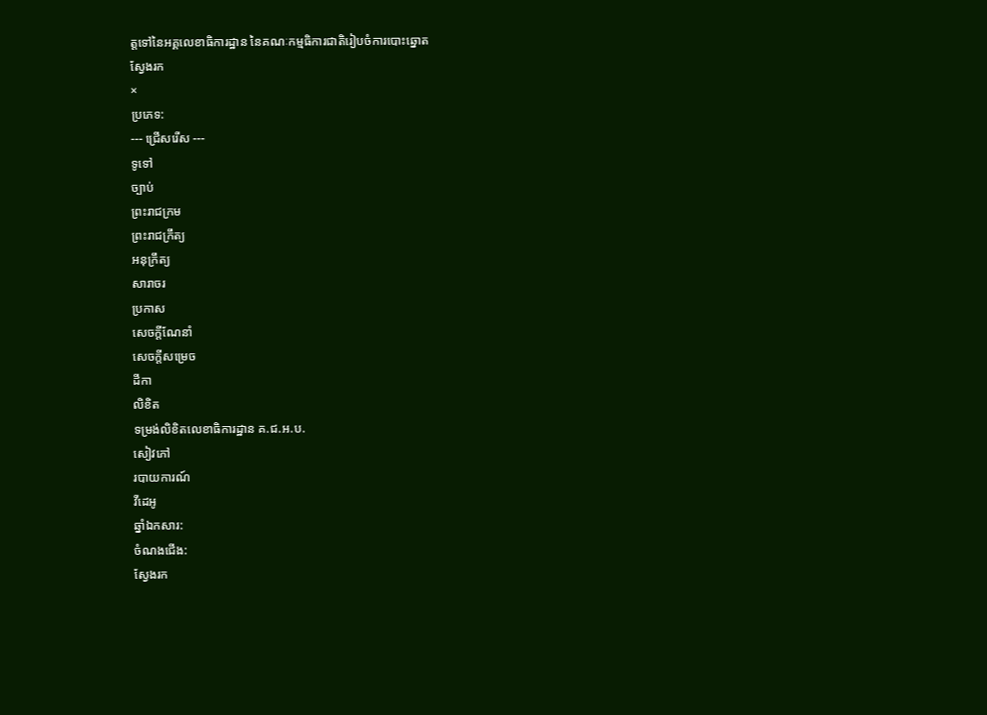ត្តទៅនៃអគ្គលេខាធិការដ្ឋាន នៃគណៈកម្មធិការជាតិរៀបចំការបោះឆ្នោត
ស្វែងរក
×
ប្រភេទ:
--- ជ្រើសរើស ---
ទូទៅ
ច្បាប់
ព្រះរាជក្រម
ព្រះរាជក្រឹត្យ
អនុក្រឹត្យ
សារាចរ
ប្រកាស
សេចក្ដីណែនាំ
សេចក្ដីសម្រេច
ដីកា
លិខិត
ទម្រង់លិខិតលេខាធិការដ្ឋាន គ.ជ.អ.ប.
សៀវភៅ
របាយការណ៍
វីដេអូ
ឆ្នាំឯកសារ:
ចំណងជើង:
ស្វែងរក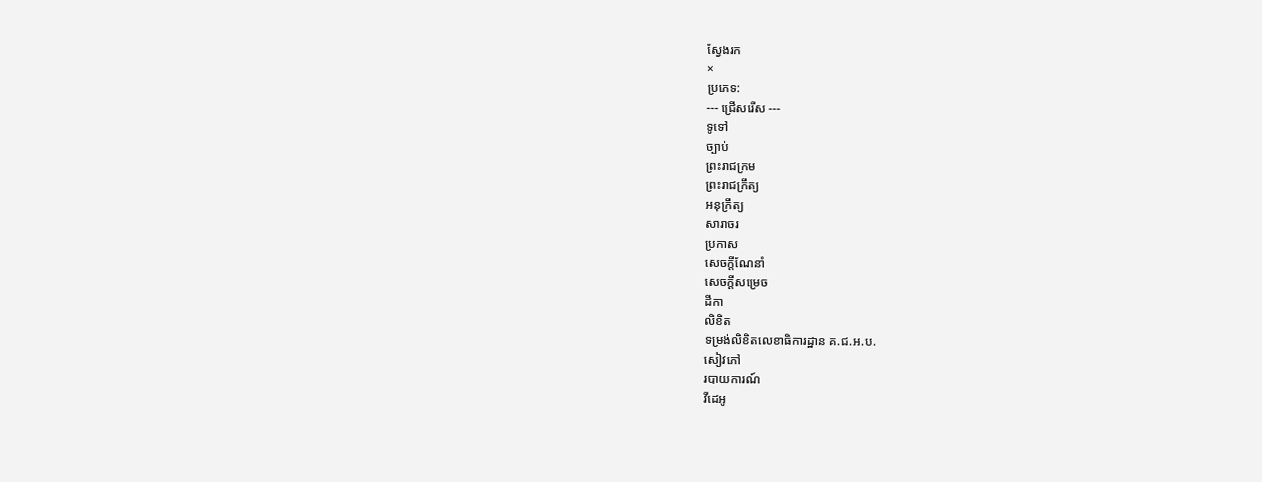ស្វែងរក
×
ប្រភេទ:
--- ជ្រើសរើស ---
ទូទៅ
ច្បាប់
ព្រះរាជក្រម
ព្រះរាជក្រឹត្យ
អនុក្រឹត្យ
សារាចរ
ប្រកាស
សេចក្ដីណែនាំ
សេចក្ដីសម្រេច
ដីកា
លិខិត
ទម្រង់លិខិតលេខាធិការដ្ឋាន គ.ជ.អ.ប.
សៀវភៅ
របាយការណ៍
វីដេអូ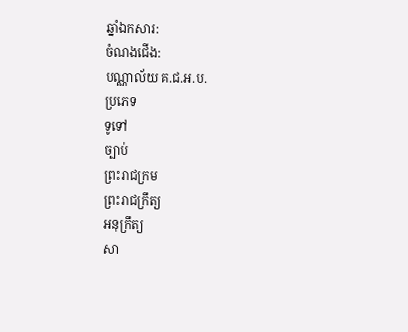ឆ្នាំឯកសារ:
ចំណងជើង:
បណ្ណាល័យ គ.ជ.អ.ប.
ប្រភេទ
ទូទៅ
ច្បាប់
ព្រះរាជក្រម
ព្រះរាជក្រឹត្យ
អនុក្រឹត្យ
សា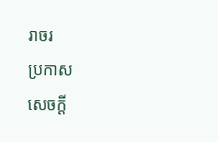រាចរ
ប្រកាស
សេចក្ដី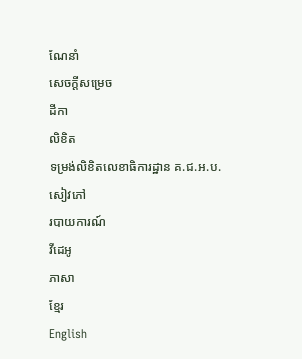ណែនាំ
សេចក្ដីសម្រេច
ដីកា
លិខិត
ទម្រង់លិខិតលេខាធិការដ្ឋាន គ.ជ.អ.ប.
សៀវភៅ
របាយការណ៍
វីដេអូ
ភាសា
ខ្មែរ
English